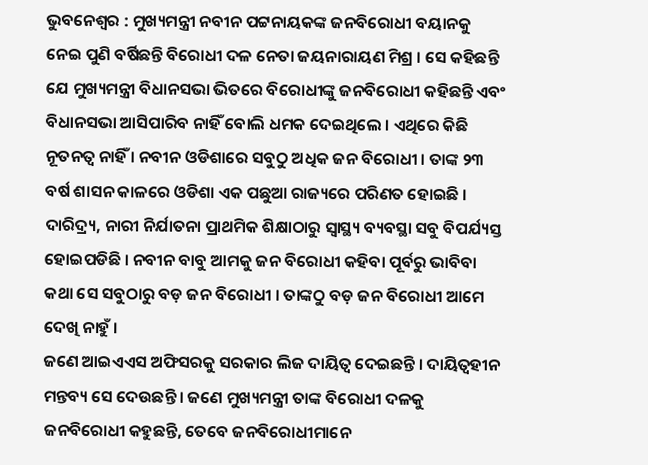ଭୁବନେଶ୍ୱର : ମୁଖ୍ୟମନ୍ତ୍ରୀ ନବୀନ ପଟ୍ଟନାୟକଙ୍କ ଜନବିରୋଧୀ ବୟାନକୁ ନେଇ ପୁଣି ବର୍ଷିଛନ୍ତି ବିରୋଧୀ ଦଳ ନେତା ଜୟନାରାୟଣ ମିଶ୍ର । ସେ କହିଛନ୍ତି ଯେ ମୁଖ୍ୟମନ୍ତ୍ରୀ ବିଧାନସଭା ଭିତରେ ବିରୋଧୀଙ୍କୁ ଜନବିରୋଧୀ କହିଛନ୍ତି ଏବଂ ବିଧାନସଭା ଆସିପାରିବ ନାହିଁ ବୋଲି ଧମକ ଦେଇଥିଲେ । ଏଥିରେ କିଛି ନୂତନତ୍ୱ ନାହିଁ । ନବୀନ ଓଡିଶାରେ ସବୁଠୁ ଅଧିକ ଜନ ବିରୋଧୀ । ତାଙ୍କ ୨୩ ବର୍ଷ ଶାସନ କାଳରେ ଓଡିଶା ଏକ ପଛୁଆ ରାଜ୍ୟରେ ପରିଣତ ହୋଇଛି । ଦାରିଦ୍ର୍ୟ, ନାରୀ ନିର୍ଯାତନା ପ୍ରାଥମିକ ଶିକ୍ଷାଠାରୁ ସ୍ୱାସ୍ଥ୍ୟ ବ୍ୟବସ୍ଥା ସବୁ ବିପର୍ଯ୍ୟସ୍ତ ହୋଇପଡିଛି । ନବୀନ ବାବୁ ଆମକୁ ଜନ ବିରୋଧୀ କହିବା ପୂର୍ବରୁ ଭାବିବା କଥା ସେ ସବୁଠାରୁ ବଡ଼ ଜନ ବିରୋଧୀ । ତାଙ୍କଠୁ ବଡ଼ ଜନ ବିରୋଧୀ ଆମେ ଦେଖି ନାହୁଁ ।
ଜଣେ ଆଇଏଏସ ଅଫିସରକୁ ସରକାର ଲିଜ ଦାୟିତ୍ୱ ଦେଇଛନ୍ତି । ଦାୟିତ୍ୱହୀନ ମନ୍ତବ୍ୟ ସେ ଦେଉଛନ୍ତି । ଜଣେ ମୁଖ୍ୟମନ୍ତ୍ରୀ ତାଙ୍କ ବିରୋଧୀ ଦଳକୁ ଜନବିରୋଧୀ କହୁଛନ୍ତି, ତେବେ ଜନବିରୋଧୀମାନେ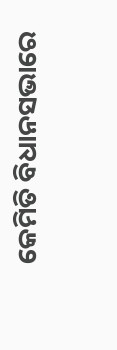କେମିତି ବିଧାନସଭାରେ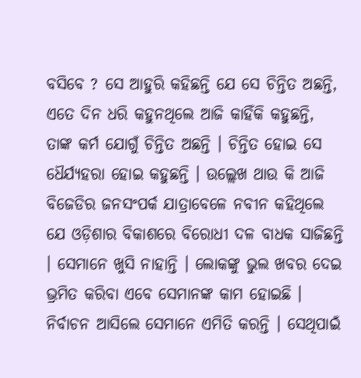ବସିବେ ? ସେ ଆହୁରି କହିଛନ୍ତି ଯେ ସେ ଚିନ୍ତିତ ଅଛନ୍ତି, ଏତେ ଦିନ ଧରି କହୁନଥିଲେ ଆଜି କାହିଁକି କହୁଛନ୍ତି, ତାଙ୍କ କର୍ମ ଯୋଗୁଁ ଚିନ୍ତିତ ଅଛନ୍ତି । ଚିନ୍ତିତ ହୋଇ ସେ ଧୈର୍ଯ୍ୟହରା ହୋଇ କହୁଛନ୍ତି । ଉଲ୍ଲେଖ ଥାଉ କି ଆଜି ବିଜେଡିର ଜନସଂପର୍କ ଯାତ୍ରାବେଳେ ନବୀନ କହିଥିଲେ ଯେ ଓଡ଼ିଶାର ବିକାଶରେ ବିରୋଧୀ ଦଳ ବାଧକ ସାଜିଛନ୍ତି । ସେମାନେ ଖୁସି ନାହାନ୍ତି । ଲୋକଙ୍କୁ ଭୁଲ ଖବର ଦେଇ ଭ୍ରମିତ କରିବା ଏବେ ସେମାନଙ୍କ କାମ ହୋଇଛି । ନିର୍ବାଚନ ଆସିଲେ ସେମାନେ ଏମିତି କରନ୍ତି । ସେଥିପାଇଁ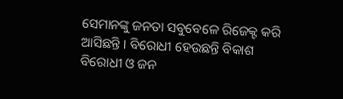ସେମାନଙ୍କୁ ଜନତା ସବୁବେଳେ ରିଜେକ୍ଟ କରି ଆସିଛନ୍ତି । ବିରୋଧୀ ହେଉଛନ୍ତି ବିକାଶ ବିରୋଧୀ ଓ ଜନ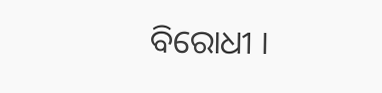ବିରୋଧୀ ।